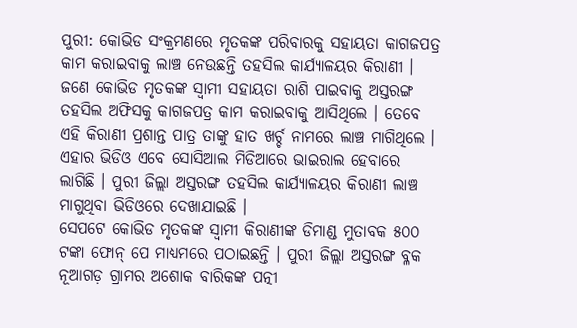ପୁରୀ: କୋଭିଡ ସଂକ୍ରମଣରେ ମୃତକଙ୍କ ପରିବାରକୁ ସହାୟତା କାଗଜପତ୍ର କାମ କରାଇବାକୁ ଲାଞ୍ଚ ନେଉଛନ୍ତି ତହସିଲ କାର୍ଯ୍ୟାଳୟର କିରାଣୀ । ଜଣେ କୋଭିଡ ମୃତକଙ୍କ ସ୍ବାମୀ ସହାୟତା ରାଶି ପାଇବାକୁ ଅସ୍ତରଙ୍ଗ ତହସିଲ ଅଫିସକୁ କାଗଜପତ୍ର କାମ କରାଇବାକୁ ଆସିଥିଲେ । ତେବେ ଏହି କିରାଣୀ ପ୍ରଶାନ୍ତ ପାତ୍ର ତାଙ୍କୁ ହାତ ଖର୍ଚ୍ଚ ନାମରେ ଲାଞ୍ଚ ମାଗିଥିଲେ । ଏହାର ଭିଡିଓ ଏବେ ସୋସିଆଲ ମିଡିଆରେ ଭାଇରାଲ ହେବାରେ ଲାଗିଛି । ପୁରୀ ଜିଲ୍ଲା ଅସ୍ତରଙ୍ଗ ତହସିଲ କାର୍ଯ୍ୟାଳୟର କିରାଣୀ ଲାଞ୍ଚ ମାଗୁଥିବା ଭିଡିଓରେ ଦେଖାଯାଇଛି ।
ସେପଟେ କୋଭିଡ ମୃତକଙ୍କ ସ୍ବାମୀ କିରାଣୀଙ୍କ ଡିମାଣ୍ଡ ମୁତାବକ ୫୦୦ ଟଙ୍କା ଫୋନ୍ ପେ ମାଧ୍ୟମରେ ପଠାଇଛନ୍ତି । ପୁରୀ ଜିଲ୍ଲା ଅସ୍ତରଙ୍ଗ ବ୍ଳକ ନୂଆଗଡ଼ ଗ୍ରାମର ଅଶୋକ ବାରିକଙ୍କ ପତ୍ନୀ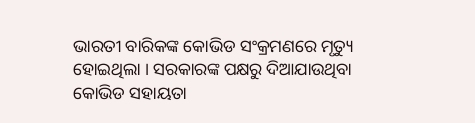ଭାରତୀ ବାରିକଙ୍କ କୋଭିଡ ସଂକ୍ରମଣରେ ମୃତ୍ୟୁ ହୋଇଥିଲା । ସରକାରଙ୍କ ପକ୍ଷରୁ ଦିଆଯାଉଥିବା କୋଭିଡ ସହାୟତା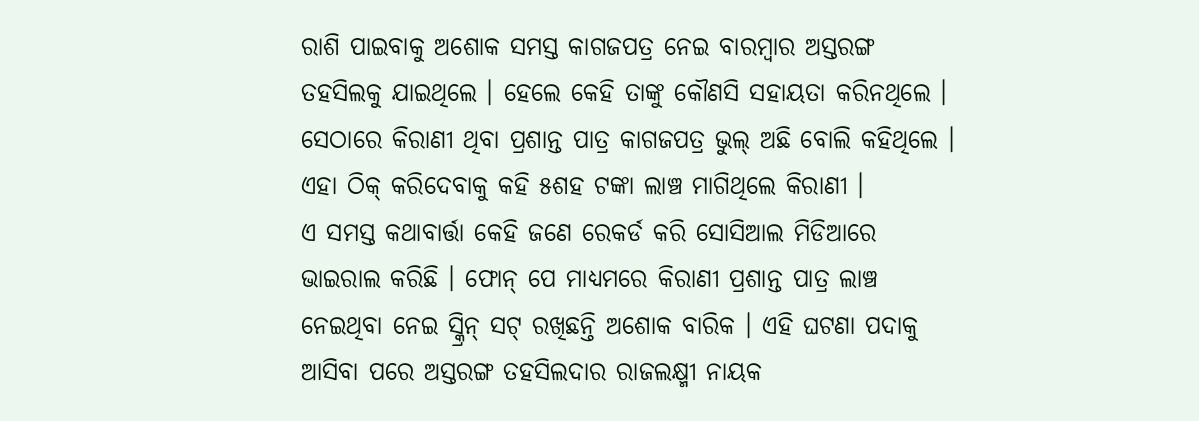ରାଶି ପାଇବାକୁ ଅଶୋକ ସମସ୍ତ କାଗଜପତ୍ର ନେଇ ବାରମ୍ବାର ଅସ୍ତରଙ୍ଗ ତହସିଲକୁ ଯାଇଥିଲେ । ହେଲେ କେହି ତାଙ୍କୁ କୌଣସି ସହାୟତା କରିନଥିଲେ । ସେଠାରେ କିରାଣୀ ଥିବା ପ୍ରଶାନ୍ତ ପାତ୍ର କାଗଜପତ୍ର ଭୁଲ୍ ଅଛି ବୋଲି କହିଥିଲେ । ଏହା ଠିକ୍ କରିଦେବାକୁ କହି ୫ଶହ ଟଙ୍କା ଲାଞ୍ଚ ମାଗିଥିଲେ କିରାଣୀ ।
ଏ ସମସ୍ତ କଥାବାର୍ତ୍ତା କେହି ଜଣେ ରେକର୍ଡ କରି ସୋସିଆଲ ମିଡିଆରେ ଭାଇରାଲ କରିଛି । ଫୋନ୍ ପେ ମାଧ୍ୟମରେ କିରାଣୀ ପ୍ରଶାନ୍ତ ପାତ୍ର ଲାଞ୍ଚ ନେଇଥିବା ନେଇ ସ୍କ୍ରିନ୍ ସଟ୍ ରଖିଛନ୍ତି ଅଶୋକ ବାରିକ । ଏହି ଘଟଣା ପଦାକୁ ଆସିବା ପରେ ଅସ୍ତରଙ୍ଗ ତହସିଲଦାର ରାଜଲକ୍ଷ୍ମୀ ନାୟକ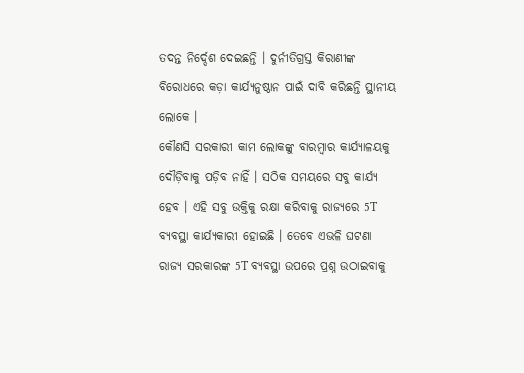ତଦନ୍ତ ନିର୍ଦ୍ଦେଶ ଦେଇଛନ୍ତି । ଦୁର୍ନୀତିଗ୍ରସ୍ତ କିରାଣୀଙ୍କ ବିରୋଧରେ କଡ଼ା କାର୍ଯ୍ୟନୁଷ୍ଠାନ ପାଇଁ ଦାବି କରିଛନ୍ତି ସ୍ଥାନୀୟ ଲୋକେ ।
କୌଣସି ସରକାରୀ କାମ ଲୋକଙ୍କୁ ବାରମ୍ବାର କାର୍ଯ୍ୟାଳୟକୁ ଦୌଡ଼ିବାକୁ ପଡ଼ିବ ନାହିଁ । ସଠିକ ସମୟରେ ସବୁ କାର୍ଯ୍ୟ ହେବ । ଏହି ସବୁ ଉକ୍ତିକୁ ରକ୍ଷା କରିବାକୁ ରାଜ୍ୟରେ 5T ବ୍ୟବସ୍ଥା କାର୍ଯ୍ୟକାରୀ ହୋଇଛି । ତେବେ ଏଭଳି ଘଟଣା ରାଜ୍ୟ ସରକାରଙ୍କ 5T ବ୍ୟବସ୍ଥା ଉପରେ ପ୍ରଶ୍ନ ଉଠାଇବାକୁ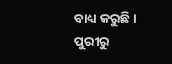ବାଧ୍ୟ କରୁଛି ।
ପୁରୀରୁ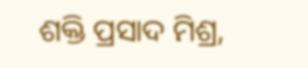ଶକ୍ତି ପ୍ରସାଦ ମିଶ୍ର,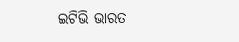ଇଟିଭି ଭାରତ